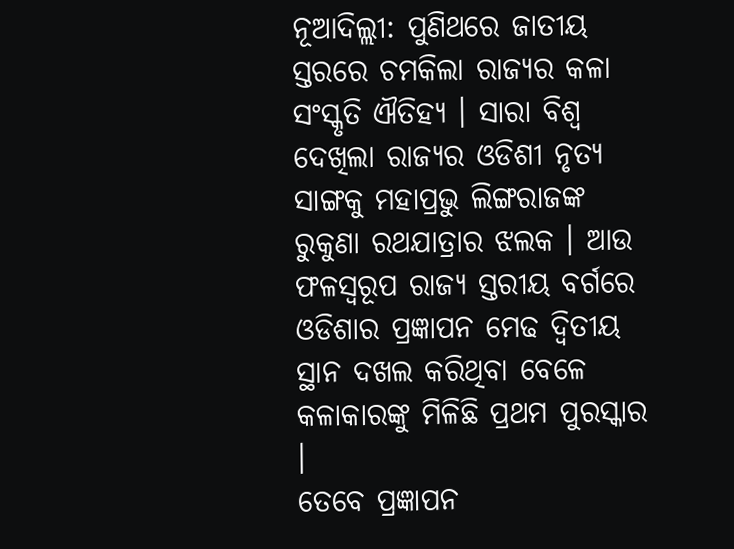ନୂଆଦିଲ୍ଲୀ: ପୁଣିଥରେ ଜାତୀୟ ସ୍ତରରେ ଚମକିଲା ରାଜ୍ୟର କଳା ସଂସ୍କୃତି ଐତିହ୍ୟ । ସାରା ବିଶ୍ବ ଦେଖିଲା ରାଜ୍ୟର ଓଡିଶୀ ନୃତ୍ୟ ସାଙ୍ଗକୁ ମହାପ୍ରଭୁ ଲିଙ୍ଗରାଜଙ୍କ ରୁକୁଣା ରଥଯାତ୍ରାର ଝଲକ । ଆଉ ଫଳସ୍ବରୂପ ରାଜ୍ୟ ସ୍ତରୀୟ ବର୍ଗରେ ଓଡିଶାର ପ୍ରଜ୍ଞାପନ ମେଢ ଦ୍ବିତୀୟ ସ୍ଥାନ ଦଖଲ କରିଥିବା ବେଳେ କଳାକାରଙ୍କୁ ମିଳିଛି ପ୍ରଥମ ପୁରସ୍କାର ।
ତେବେ ପ୍ରଜ୍ଞାପନ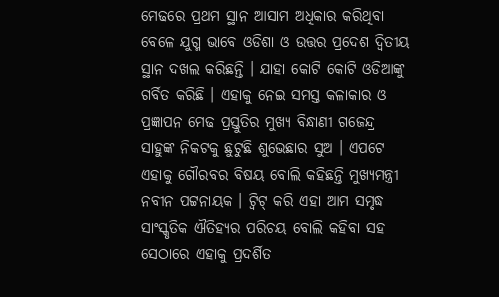ମେଢରେ ପ୍ରଥମ ସ୍ଥାନ ଆସାମ ଅଧିକାର କରିଥିବା ବେଳେ ଯୁଗ୍ମ ଭାବେ ଓଡିଶା ଓ ଉତ୍ତର ପ୍ରଦେଶ ଦ୍ବିତୀୟ ସ୍ଥାନ ଦଖଲ କରିଛନ୍ତି । ଯାହା କୋଟି କୋଟି ଓଡିଆଙ୍କୁ ଗର୍ବିତ କରିଛି । ଏହାକୁ ନେଇ ସମସ୍ତ କଳାକାର ଓ ପ୍ରଜ୍ଞାପନ ମେଢ ପ୍ରସ୍ତୁତିର ମୁଖ୍ୟ ବିନ୍ଧାଣୀ ଗଜେନ୍ଦ୍ର ସାହୁଙ୍କ ନିକଟକୁ ଛୁଟୁଛି ଶୁଭେଛାର ସୁଅ । ଏପଟେ ଏହାକୁ ଗୌରବର ବିଷୟ ବୋଲି କହିଛନ୍ତି ମୁଖ୍ୟମନ୍ତ୍ରୀ ନବୀନ ପଟ୍ଟନାୟକ । ଟ୍ବିଟ୍ କରି ଏହା ଆମ ସମୃଦ୍ଧ ସାଂସ୍କୃତିକ ଐତିହ୍ୟର ପରିଚୟ ବୋଲି କହିବା ସହ ସେଠାରେ ଏହାକୁ ପ୍ରଦର୍ଶିତ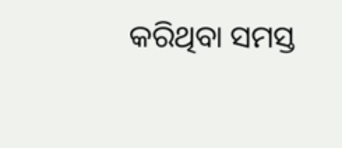କରିଥିବା ସମସ୍ତ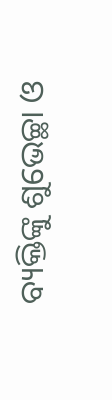ବ୍ୟକ୍ତିଙ୍କୁ ଶୁଭେଚ୍ଛା ଓ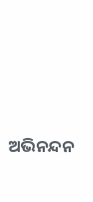ଅଭିନନ୍ଦନ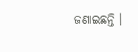ଜଣାଇଛନ୍ତି ।